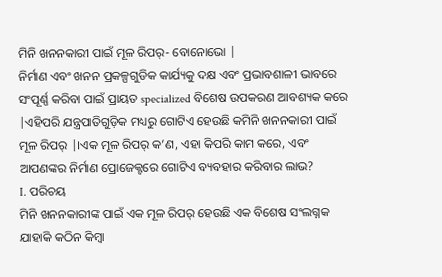ମିନି ଖନନକାରୀ ପାଇଁ ମୂଳ ରିପର୍- ବୋନୋଭୋ |
ନିର୍ମାଣ ଏବଂ ଖନନ ପ୍ରକଳ୍ପଗୁଡିକ କାର୍ଯ୍ୟକୁ ଦକ୍ଷ ଏବଂ ପ୍ରଭାବଶାଳୀ ଭାବରେ ସଂପୂର୍ଣ୍ଣ କରିବା ପାଇଁ ପ୍ରାୟତ specialized ବିଶେଷ ଉପକରଣ ଆବଶ୍ୟକ କରେ |ଏହିପରି ଯନ୍ତ୍ରପାତିଗୁଡ଼ିକ ମଧ୍ୟରୁ ଗୋଟିଏ ହେଉଛି କମିନି ଖନନକାରୀ ପାଇଁ ମୂଳ ରିପର୍ |।ଏକ ମୂଳ ରିପର୍ କ’ଣ, ଏହା କିପରି କାମ କରେ, ଏବଂ ଆପଣଙ୍କର ନିର୍ମାଣ ପ୍ରୋଜେକ୍ଟରେ ଗୋଟିଏ ବ୍ୟବହାର କରିବାର ଲାଭ?
I. ପରିଚୟ
ମିନି ଖନନକାରୀଙ୍କ ପାଇଁ ଏକ ମୂଳ ରିପର୍ ହେଉଛି ଏକ ବିଶେଷ ସଂଲଗ୍ନକ ଯାହାକି କଠିନ କିମ୍ବା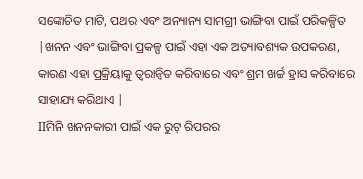ସଙ୍କୋଚିତ ମାଟି, ପଥର ଏବଂ ଅନ୍ୟାନ୍ୟ ସାମଗ୍ରୀ ଭାଙ୍ଗିବା ପାଇଁ ପରିକଳ୍ପିତ |ଖନନ ଏବଂ ଭାଙ୍ଗିବା ପ୍ରକଳ୍ପ ପାଇଁ ଏହା ଏକ ଅତ୍ୟାବଶ୍ୟକ ଉପକରଣ, କାରଣ ଏହା ପ୍ରକ୍ରିୟାକୁ ତ୍ୱରାନ୍ୱିତ କରିବାରେ ଏବଂ ଶ୍ରମ ଖର୍ଚ୍ଚ ହ୍ରାସ କରିବାରେ ସାହାଯ୍ୟ କରିଥାଏ |
IIମିନି ଖନନକାରୀ ପାଇଁ ଏକ ରୁଟ୍ ରିପରର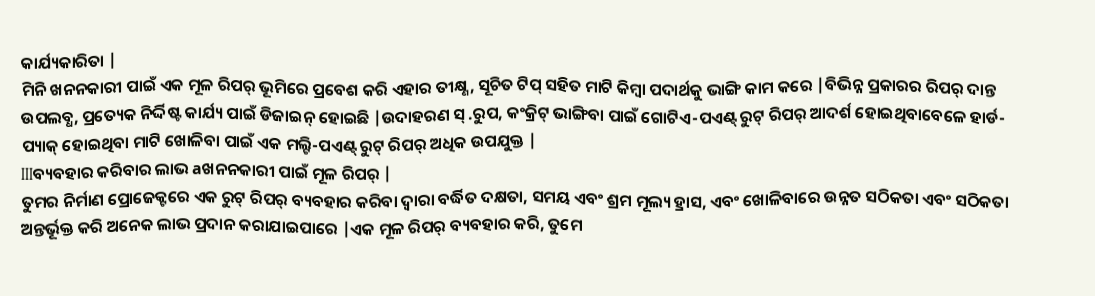କାର୍ଯ୍ୟକାରିତା |
ମିନି ଖନନକାରୀ ପାଇଁ ଏକ ମୂଳ ରିପର୍ ଭୂମିରେ ପ୍ରବେଶ କରି ଏହାର ତୀକ୍ଷ୍ଣ, ସୂଚିତ ଟିପ୍ ସହିତ ମାଟି କିମ୍ବା ପଦାର୍ଥକୁ ଭାଙ୍ଗି କାମ କରେ |ବିଭିନ୍ନ ପ୍ରକାରର ରିପର୍ ଦାନ୍ତ ଉପଲବ୍ଧ, ପ୍ରତ୍ୟେକ ନିର୍ଦ୍ଦିଷ୍ଟ କାର୍ଯ୍ୟ ପାଇଁ ଡିଜାଇନ୍ ହୋଇଛି |ଉଦାହରଣ ସ୍ .ରୁପ, କଂକ୍ରିଟ୍ ଭାଙ୍ଗିବା ପାଇଁ ଗୋଟିଏ-ପଏଣ୍ଟ୍ ରୁଟ୍ ରିପର୍ ଆଦର୍ଶ ହୋଇଥିବାବେଳେ ହାର୍ଡ-ପ୍ୟାକ୍ ହୋଇଥିବା ମାଟି ଖୋଳିବା ପାଇଁ ଏକ ମଲ୍ଟି-ପଏଣ୍ଟ୍ ରୁଟ୍ ରିପର୍ ଅଧିକ ଉପଯୁକ୍ତ |
IIIବ୍ୟବହାର କରିବାର ଲାଭ aଖନନକାରୀ ପାଇଁ ମୂଳ ରିପର୍ |
ତୁମର ନିର୍ମାଣ ପ୍ରୋଜେକ୍ଟରେ ଏକ ରୁଟ୍ ରିପର୍ ବ୍ୟବହାର କରିବା ଦ୍ୱାରା ବର୍ଦ୍ଧିତ ଦକ୍ଷତା, ସମୟ ଏବଂ ଶ୍ରମ ମୂଲ୍ୟ ହ୍ରାସ, ଏବଂ ଖୋଳିବାରେ ଉନ୍ନତ ସଠିକତା ଏବଂ ସଠିକତା ଅନ୍ତର୍ଭୂକ୍ତ କରି ଅନେକ ଲାଭ ପ୍ରଦାନ କରାଯାଇପାରେ |ଏକ ମୂଳ ରିପର୍ ବ୍ୟବହାର କରି, ତୁମେ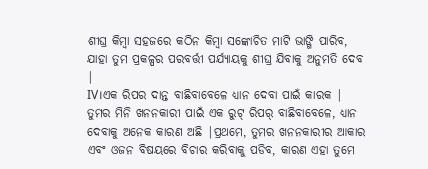ଶୀଘ୍ର କିମ୍ବା ସହଜରେ କଠିନ କିମ୍ବା ସଙ୍କୋଚିତ ମାଟି ଭାଙ୍ଗି ପାରିବ, ଯାହା ତୁମ ପ୍ରକଳ୍ପର ପରବର୍ତ୍ତୀ ପର୍ଯ୍ୟାୟକୁ ଶୀଘ୍ର ଯିବାକୁ ଅନୁମତି ଦେବ |
IV।ଏକ ରିପର ଦାନ୍ତ ବାଛିବାବେଳେ ଧ୍ୟାନ ଦେବା ପାଇଁ କାରକ |
ତୁମର ମିନି ଖନନକାରୀ ପାଇଁ ଏକ ରୁଟ୍ ରିପର୍ ବାଛିବାବେଳେ, ଧ୍ୟାନ ଦେବାକୁ ଅନେକ କାରଣ ଅଛି |ପ୍ରଥମେ, ତୁମର ଖନନକାରୀର ଆକାର ଏବଂ ଓଜନ ବିଷୟରେ ବିଚାର କରିବାକୁ ପଡିବ, କାରଣ ଏହା ତୁମେ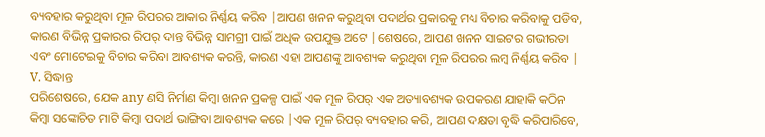ବ୍ୟବହାର କରୁଥିବା ମୂଳ ରିପରର ଆକାର ନିର୍ଣ୍ଣୟ କରିବ |ଆପଣ ଖନନ କରୁଥିବା ପଦାର୍ଥର ପ୍ରକାରକୁ ମଧ୍ୟ ବିଚାର କରିବାକୁ ପଡିବ, କାରଣ ବିଭିନ୍ନ ପ୍ରକାରର ରିପର୍ ଦାନ୍ତ ବିଭିନ୍ନ ସାମଗ୍ରୀ ପାଇଁ ଅଧିକ ଉପଯୁକ୍ତ ଅଟେ |ଶେଷରେ, ଆପଣ ଖନନ ସାଇଟର ଗଭୀରତା ଏବଂ ମୋଟେଇକୁ ବିଚାର କରିବା ଆବଶ୍ୟକ କରନ୍ତି, କାରଣ ଏହା ଆପଣଙ୍କୁ ଆବଶ୍ୟକ କରୁଥିବା ମୂଳ ରିପରର ଲମ୍ବ ନିର୍ଣ୍ଣୟ କରିବ |
V. ସିଦ୍ଧାନ୍ତ
ପରିଶେଷରେ, ଯେକ any ଣସି ନିର୍ମାଣ କିମ୍ବା ଖନନ ପ୍ରକଳ୍ପ ପାଇଁ ଏକ ମୂଳ ରିପର୍ ଏକ ଅତ୍ୟାବଶ୍ୟକ ଉପକରଣ ଯାହାକି କଠିନ କିମ୍ବା ସଙ୍କୋଚିତ ମାଟି କିମ୍ବା ପଦାର୍ଥ ଭାଙ୍ଗିବା ଆବଶ୍ୟକ କରେ |ଏକ ମୂଳ ରିପର୍ ବ୍ୟବହାର କରି, ଆପଣ ଦକ୍ଷତା ବୃଦ୍ଧି କରିପାରିବେ,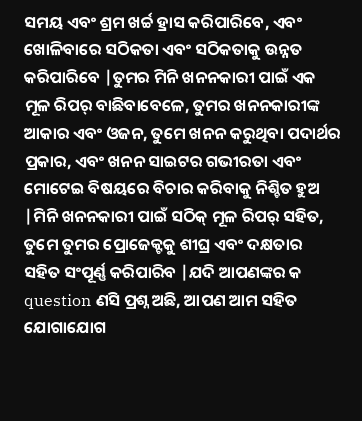ସମୟ ଏବଂ ଶ୍ରମ ଖର୍ଚ୍ଚ ହ୍ରାସ କରିପାରିବେ, ଏବଂ ଖୋଳିବାରେ ସଠିକତା ଏବଂ ସଠିକତାକୁ ଉନ୍ନତ କରିପାରିବେ |ତୁମର ମିନି ଖନନକାରୀ ପାଇଁ ଏକ ମୂଳ ରିପର୍ ବାଛିବାବେଳେ, ତୁମର ଖନନକାରୀଙ୍କ ଆକାର ଏବଂ ଓଜନ, ତୁମେ ଖନନ କରୁଥିବା ପଦାର୍ଥର ପ୍ରକାର, ଏବଂ ଖନନ ସାଇଟର ଗଭୀରତା ଏବଂ ମୋଟେଇ ବିଷୟରେ ବିଚାର କରିବାକୁ ନିଶ୍ଚିତ ହୁଅ |ମିନି ଖନନକାରୀ ପାଇଁ ସଠିକ୍ ମୂଳ ରିପର୍ ସହିତ, ତୁମେ ତୁମର ପ୍ରୋଜେକ୍ଟକୁ ଶୀଘ୍ର ଏବଂ ଦକ୍ଷତାର ସହିତ ସଂପୂର୍ଣ୍ଣ କରିପାରିବ |ଯଦି ଆପଣଙ୍କର କ question ଣସି ପ୍ରଶ୍ନ ଅଛି, ଆପଣ ଆମ ସହିତ ଯୋଗାଯୋଗ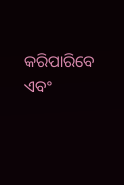କରିପାରିବେ ଏବଂ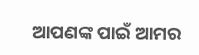ଆପଣଙ୍କ ପାଇଁ ଆମର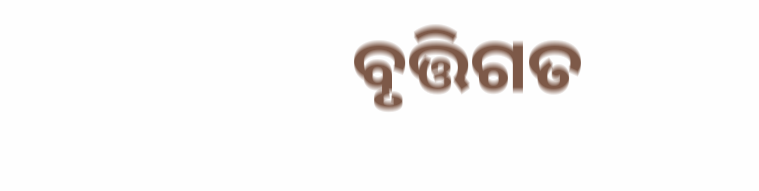ବୃତ୍ତିଗତ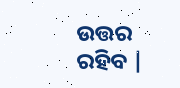ଉତ୍ତର ରହିବ |